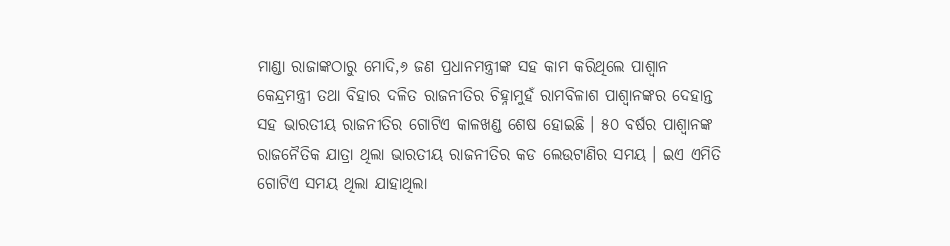ମାଣ୍ଡା ରାଜାଙ୍କଠାରୁ ମୋଦି,୬ ଜଣ ପ୍ରଧାନମନ୍ତ୍ରୀଙ୍କ ସହ କାମ କରିଥିଲେ ପାଶ୍ୱାନ
କେନ୍ଦ୍ରମନ୍ତ୍ରୀ ତଥା ବିହାର ଦଳିତ ରାଜନୀତିର ଚିହ୍ନାମୁହଁ ରାମବିଳାଶ ପାଶ୍ୱାନଙ୍କର ଦେହାନ୍ତ ସହ ଭାରତୀୟ ରାଜନୀତିର ଗୋଟିଏ କାଳଖଣ୍ଡ ଶେଷ ହୋଇଛି । ୫୦ ବର୍ଷର ପାଶ୍ୱାନଙ୍କ ରାଜନୈତିକ ଯାତ୍ରା ଥିଲା ଭାରତୀୟ ରାଜନୀତିର କଡ ଲେଉଟାଣିର ସମୟ । ଇଏ ଏମିତି ଗୋଟିଏ ସମୟ ଥିଲା ଯାହାଥିଲା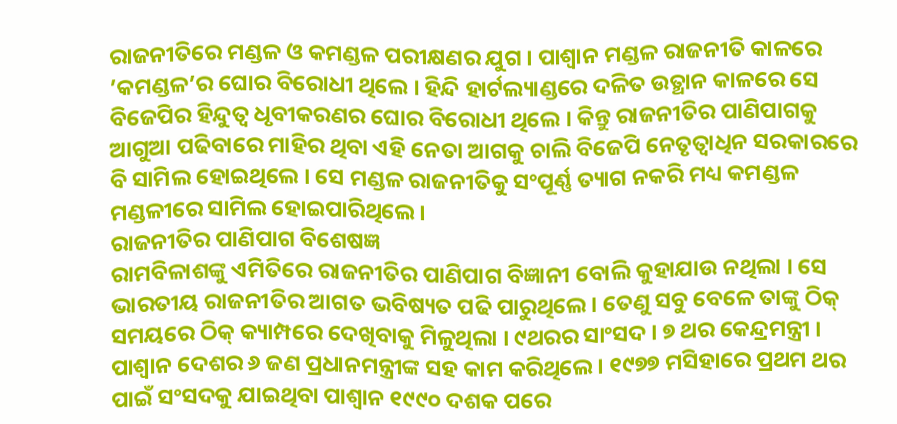ରାଜନୀତିରେ ମଣ୍ଡଳ ଓ କମଣ୍ଡଳ ପରୀକ୍ଷଣର ଯୁଗ । ପାଶ୍ୱାନ ମଣ୍ଡଳ ରାଜନୀତି କାଳରେ ’କମଣ୍ଡଳ’ର ଘୋର ବିରୋଧୀ ଥିଲେ । ହିନ୍ଦି ହାର୍ଟଲ୍ୟାଣ୍ଡରେ ଦଳିତ ଉତ୍ଥାନ କାଳରେ ସେ ବିଜେପିର ହିନ୍ଦୁତ୍ୱ ଧୃବୀକରଣର ଘୋର ବିରୋଧୀ ଥିଲେ । କିନ୍ତୁ ରାଜନୀତିର ପାଣିପାଗକୁ ଆଗୁଆ ପଢିବାରେ ମାହିର ଥିବା ଏହି ନେତା ଆଗକୁ ଚାଲି ବିଜେପି ନେତୃତ୍ୱାଧିନ ସରକାରରେ ବି ସାମିଲ ହୋଇଥିଲେ । ସେ ମଣ୍ଡଳ ରାଜନୀତିକୁ ସଂପୂର୍ଣ୍ଣ ତ୍ୟାଗ ନକରି ମଧ୍ୟ କମଣ୍ଡଳ ମଣ୍ଡଳୀରେ ସାମିଲ ହୋଇପାରିଥିଲେ ।
ରାଜନୀତିର ପାଣିପାଗ ବିଶେଷଜ୍ଞ
ରାମବିଳାଶଙ୍କୁ ଏମିତିରେ ରାଜନୀତିର ପାଣିପାଗ ବିଜ୍ଞାନୀ ବୋଲି କୁହାଯାଉ ନଥିଲା । ସେ ଭାରତୀୟ ରାଜନୀତିର ଆଗତ ଭବିଷ୍ୟତ ପଢି ପାରୁଥିଲେ । ତେଣୁ ସବୁ ବେଳେ ତାଙ୍କୁ ଠିକ୍ ସମୟରେ ଠିକ୍ କ୍ୟାମ୍ପରେ ଦେଖିବାକୁ ମିଳୁଥିଲା । ୯ଥରର ସାଂସଦ । ୭ ଥର କେନ୍ଦ୍ରମନ୍ତ୍ରୀ । ପାଶ୍ୱାନ ଦେଶର ୬ ଜଣ ପ୍ରଧାନମନ୍ତ୍ରୀଙ୍କ ସହ କାମ କରିଥିଲେ । ୧୯୭୭ ମସିହାରେ ପ୍ରଥମ ଥର ପାଇଁ ସଂସଦକୁ ଯାଇଥିବା ପାଶ୍ୱାନ ୧୯୯୦ ଦଶକ ପରେ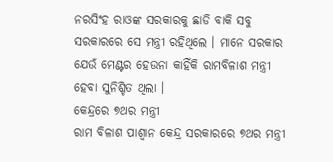ନରସିଂହ ରାଓଙ୍କ ସରକାରକୁ ଛାଡି ବାକି ସବୁ ସରକାରରେ ସେ ମନ୍ତ୍ରୀ ରହିଥିଲେ । ମାନେ ସରକାର ଯେଉଁ ମେଣ୍ଟର ହେଉନା କାହିଁକି ରାମବିଳାଶ ମନ୍ତ୍ରୀ ହେବା ସୁନିଶ୍ଚିତ ଥିଲା ।
କେନ୍ଦ୍ରରେ ୭ଥର ମନ୍ତ୍ରୀ
ରାମ ବିଳାଶ ପାଶ୍ୱାନ କେନ୍ଦ୍ର ସରକାରରେ ୭ଥର ମନ୍ତ୍ରୀ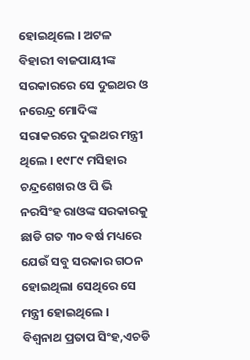ହୋଇଥିଲେ । ଅଟଳ ବିହାରୀ ବାଜପାୟୀଙ୍କ ସରକାରରେ ସେ ଦୁଇଥର ଓ ନରେନ୍ଦ୍ର ମୋଦିଙ୍କ ସରାକରରେ ଦୁଇଥର ମନ୍ତ୍ରୀ ଥିଲେ । ୧୯୮୯ ମସିହାର ଚନ୍ଦ୍ରଶେଖର ଓ ପି ଭି ନରସିଂହ ରାଓଙ୍କ ସରକାରକୁ ଛାଡି ଗତ ୩୦ ବର୍ଷ ମଧ୍ୟରେ ଯେଉଁ ସବୁ ସରକାର ଗଠନ ହୋଇଥିଲା ସେଥିରେ ସେ ମନ୍ତ୍ରୀ ହୋଇଥିଲେ । ବିଶ୍ୱନାଥ ପ୍ରତାପ ସିଂହ,ଏଚଡି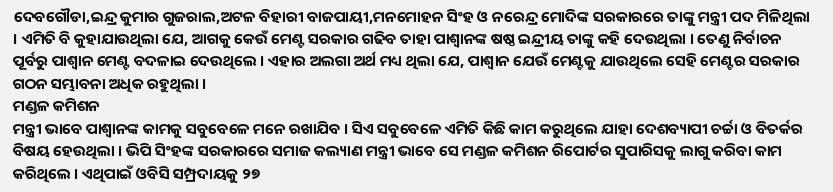ଦେବଗୌଡା,ଇନ୍ଦ୍ର କୁମାର ଗୁଜରାଲ,ଅଟଳ ବିହାରୀ ବାଜପାୟୀ,ମନମୋହନ ସିଂହ ଓ ନରେନ୍ଦ୍ର ମୋଦିଙ୍କ ସରକାରରେ ତାଙ୍କୁ ମନ୍ତ୍ରୀ ପଦ ମିଳିଥିଲା । ଏମିତି ବି କୁହାଯାଉଥିଲା ଯେ, ଆଗକୁ କେଉଁ ମେଣ୍ଟ ସରକାର ଗଢିବ ତାହା ପାଶ୍ୱାନଙ୍କ ଷଷ୍ଠ ଇନ୍ଦ୍ରୀୟ ତାଙ୍କୁ କହି ଦେଉଥିଲା । ତେଣୁ ନିର୍ବାଚନ ପୂର୍ବରୁ ପାଶ୍ୱାନ ମେଣ୍ଟ ବଦଳାଇ ଦେଉଥିଲେ । ଏହାର ଅଲଗା ଅର୍ଥ ମଧ୍ୟ ଥିଲା ଯେ, ପାଶ୍ୱାନ ଯେଉଁ ମେଣ୍ଟକୁ ଯାଉଥିଲେ ସେହି ମେଣ୍ଟର ସରକାର ଗଠନ ସମ୍ଭାବନା ଅଧିକ ରହୁଥିଲା ।
ମଣ୍ଡଳ କମିଶନ
ମନ୍ତ୍ରୀ ଭାବେ ପାଶ୍ୱାନଙ୍କ କାମକୁ ସବୁବେଳେ ମନେ ରଖାଯିବ । ସିଏ ସବୁବେଳେ ଏମିତି କିଛି କାମ କରୁଥିଲେ ଯାହା ଦେଶବ୍ୟାପୀ ଚର୍ଚ୍ଚା ଓ ବିତର୍କର ବିଷୟ ହେଉଥିଲା । ଭିପି ସିଂହଙ୍କ ସରକାରରେ ସମାଜ କଲ୍ୟାଣ ମନ୍ତ୍ରୀ ଭାବେ ସେ ମଣ୍ଡଳ କମିଶନ ରିପୋର୍ଟର ସୁପାରିସକୁ ଲାଗୁ କରିବା କାମ କରିଥିଲେ । ଏଥିପାଇଁ ଓବିସି ସମ୍ପ୍ରଦାୟକୁ ୨୭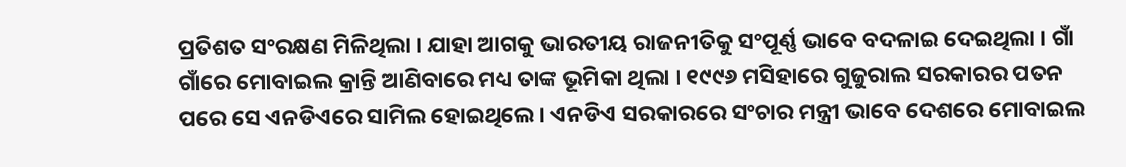ପ୍ରତିଶତ ସଂରକ୍ଷଣ ମିଳିଥିଲା । ଯାହା ଆଗକୁ ଭାରତୀୟ ରାଜନୀତିକୁ ସଂପୂର୍ଣ୍ଣ ଭାବେ ବଦଳାଇ ଦେଇଥିଲା । ଗାଁ ଗାଁରେ ମୋବାଇଲ କ୍ରାନ୍ତି ଆଣିବାରେ ମଧ୍ୟ ତାଙ୍କ ଭୂମିକା ଥିଲା । ୧୯୯୬ ମସିହାରେ ଗୁଜୁରାଲ ସରକାରର ପତନ ପରେ ସେ ଏନଡିଏରେ ସାମିଲ ହୋଇଥିଲେ । ଏନଡିଏ ସରକାରରେ ସଂଚାର ମନ୍ତ୍ରୀ ଭାବେ ଦେଶରେ ମୋବାଇଲ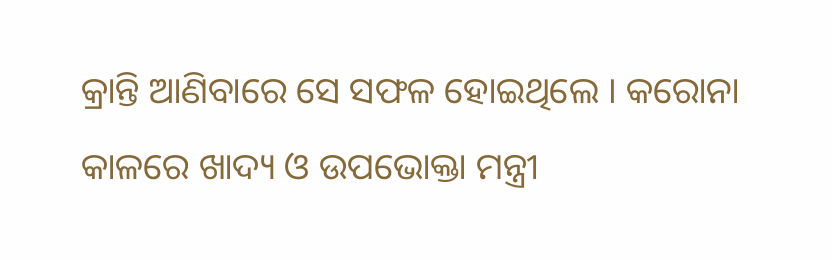କ୍ରାନ୍ତି ଆଣିବାରେ ସେ ସଫଳ ହୋଇଥିଲେ । କରୋନା କାଳରେ ଖାଦ୍ୟ ଓ ଉପଭୋକ୍ତା ମନ୍ତ୍ରୀ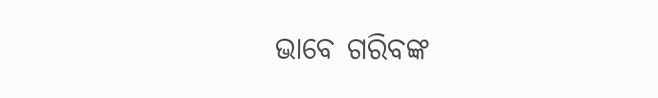ଭାବେ ଗରିବଙ୍କ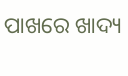ପାଖରେ ଖାଦ୍ୟ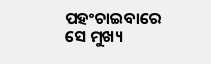ପହଂଚାଇବାରେ ସେ ମୁଖ୍ୟ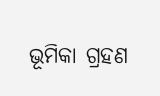ଭୂମିକା ଗ୍ରହଣ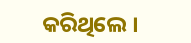କରିଥିଲେ ।